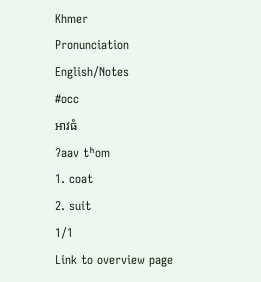Khmer
Pronunciation
English/Notes
#occ
អាវធំ
ʔaav tʰom
1. coat
2. suit
1/1
Link to overview page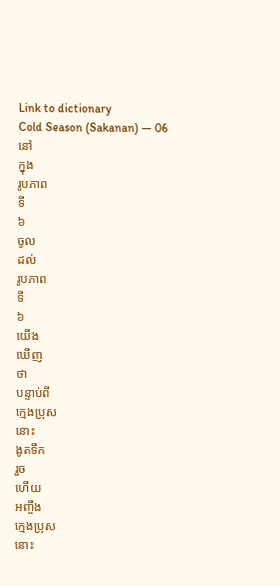Link to dictionary
Cold Season (Sakanan) — 06
នៅ
ក្នុង
រូបភាព
ទី
៦
ចូល
ដល់
រូបភាព
ទី
៦
យើង
ឃើញ
ថា
បន្ទាប់ពី
ក្មេងប្រុស
នោះ
ងូតទឹក
រួច
ហើយ
អញ្ចឹង
ក្មេងប្រុស
នោះ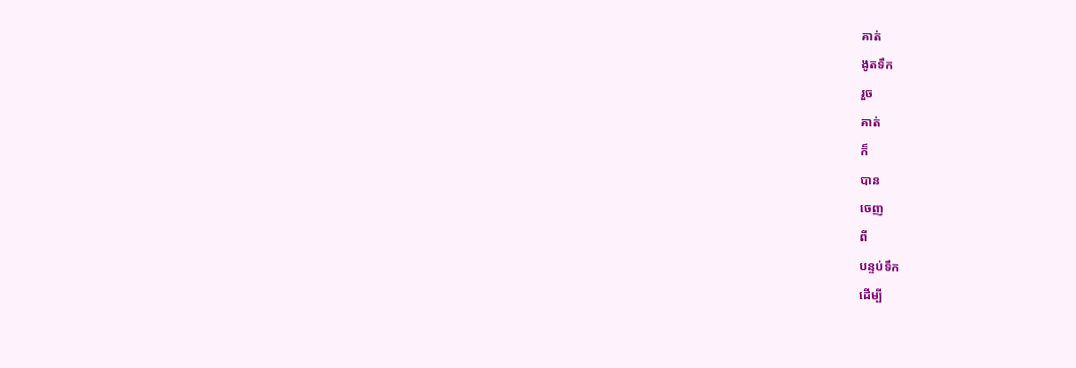គាត់
ងូតទឹក
រួច
គាត់
ក៏
បាន
ចេញ
ពី
បន្ទប់ទឹក
ដើម្បី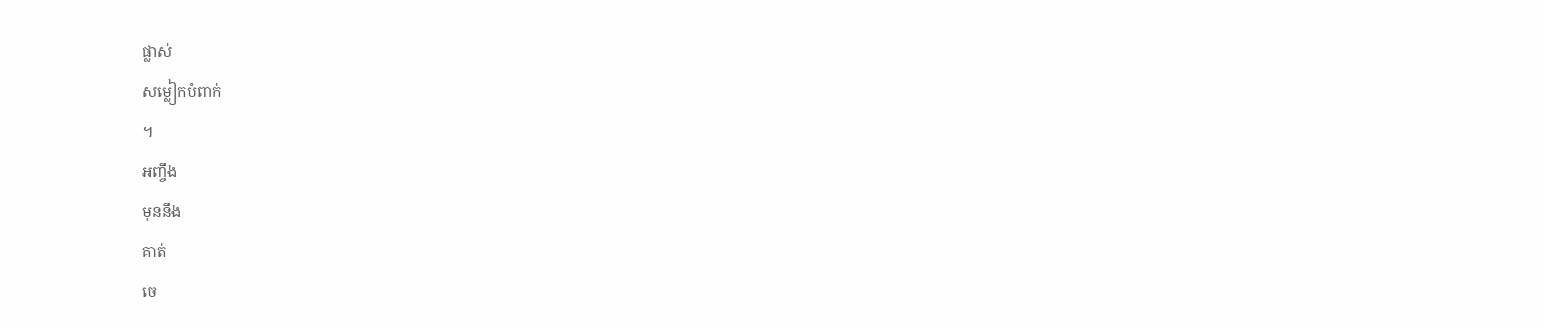ផ្លាស់
សម្លៀកបំពាក់
។
អញ្ចឹង
មុននឹង
គាត់
ចេ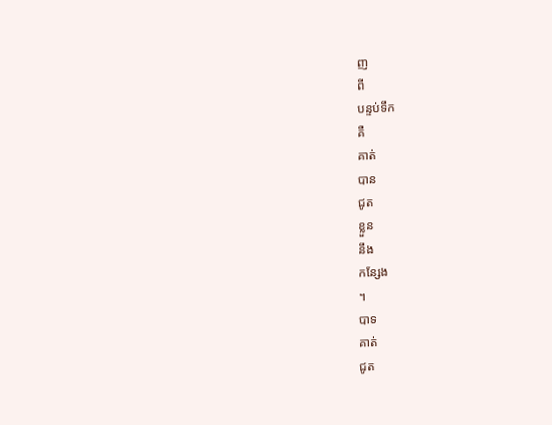ញ
ពី
បន្ទប់ទឹក
គឺ
គាត់
បាន
ជូត
ខ្លួន
នឹង
កន្សែង
។
បាទ
គាត់
ជូត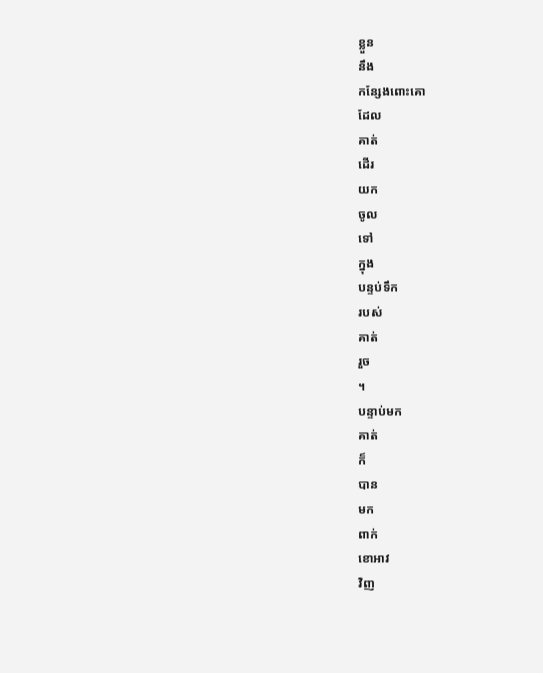ខ្លួន
នឹង
កន្សែងពោះគោ
ដែល
គាត់
ដើរ
យក
ចូល
ទៅ
ក្នុង
បន្ទប់ទឹក
របស់
គាត់
រួច
។
បន្ទាប់មក
គាត់
ក៏
បាន
មក
ពាក់
ខោអាវ
វិញ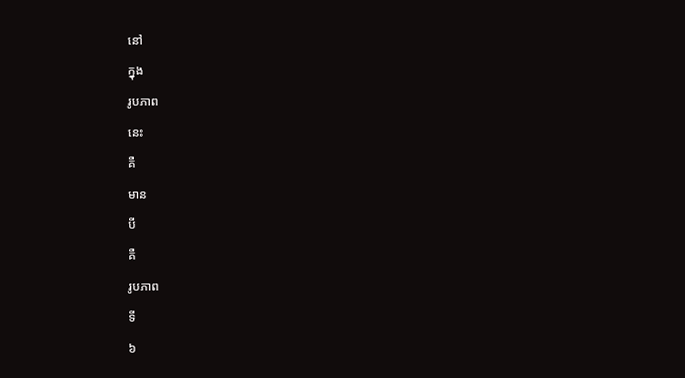នៅ
ក្នុង
រូបភាព
នេះ
គឺ
មាន
បី
គឺ
រូបភាព
ទី
៦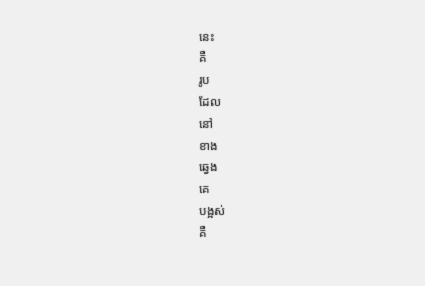នេះ
គឺ
រូប
ដែល
នៅ
ខាង
ឆ្វេង
គេ
បង្អស់
គឺ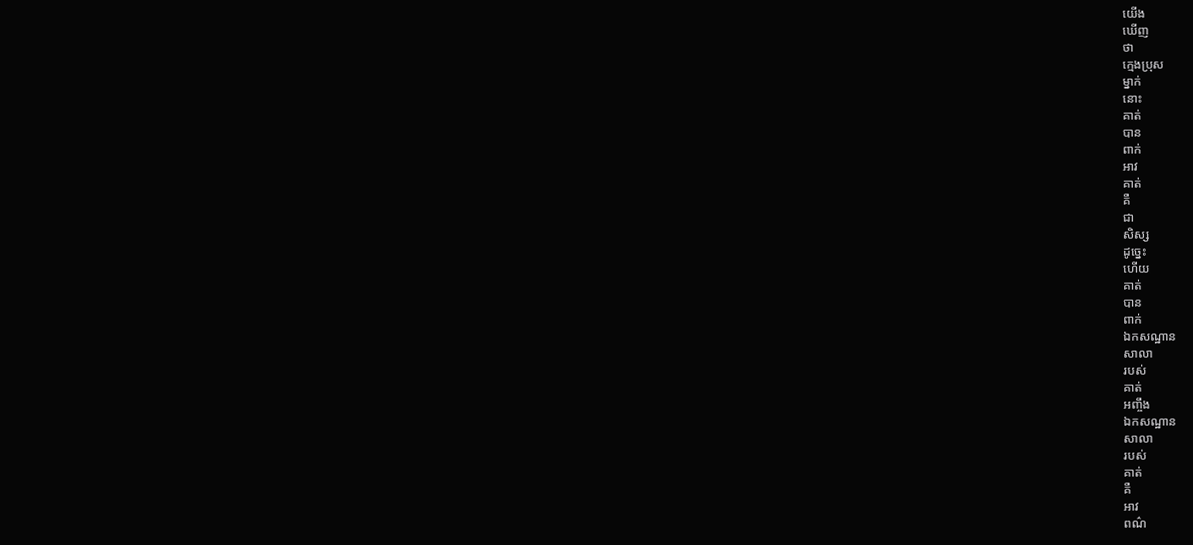យើង
ឃើញ
ថា
ក្មេងប្រុស
ម្នាក់
នោះ
គាត់
បាន
ពាក់
អាវ
គាត់
គឺ
ជា
សិស្ស
ដូច្នេះ
ហើយ
គាត់
បាន
ពាក់
ឯកសណ្ឋាន
សាលា
របស់
គាត់
អញ្ចឹង
ឯកសណ្ឋាន
សាលា
របស់
គាត់
គឺ
អាវ
ពណ៌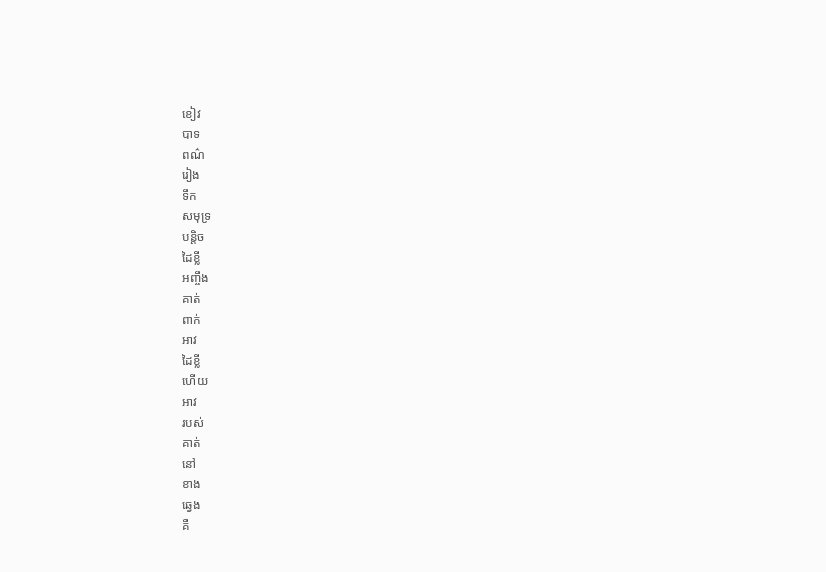ខៀវ
បាទ
ពណ៌
រៀង
ទឹក
សមុទ្រ
បន្តិច
ដៃខ្លី
អញ្ចឹង
គាត់
ពាក់
អាវ
ដៃខ្លី
ហើយ
អាវ
របស់
គាត់
នៅ
ខាង
ឆ្វេង
គឺ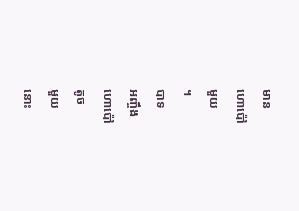មាន
ហោប៉ៅ
មួយ
។
បាទ
អញ្ចឹង
ហោប៉ៅ
តូច
មួយ
នោះ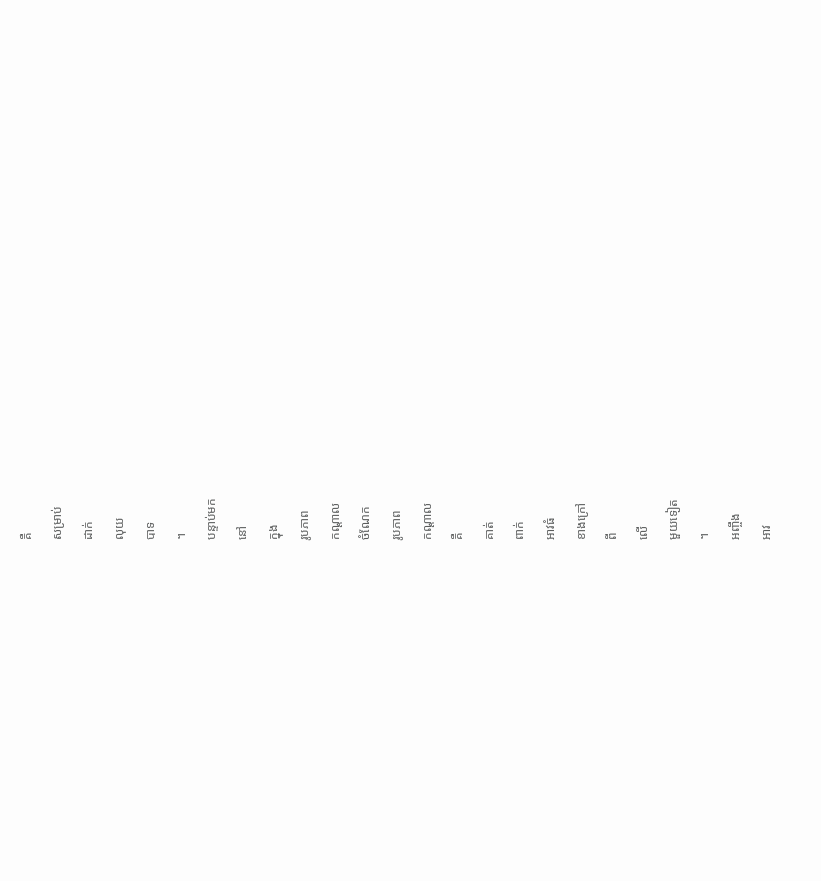គឺ
សម្រាប់
ដាក់
លុយ
បាទ
។
បន្ទាប់មក
នៅ
ក្នុង
រូបភាព
កណ្ដាល
ចំណែក
រូបភាព
កណ្ដាល
គឺ
គាត់
ពាក់
អាវធំ
ខាងក្រៅ
ពី
លើ
មួយទៀត
។
អញ្ចឹង
អាវ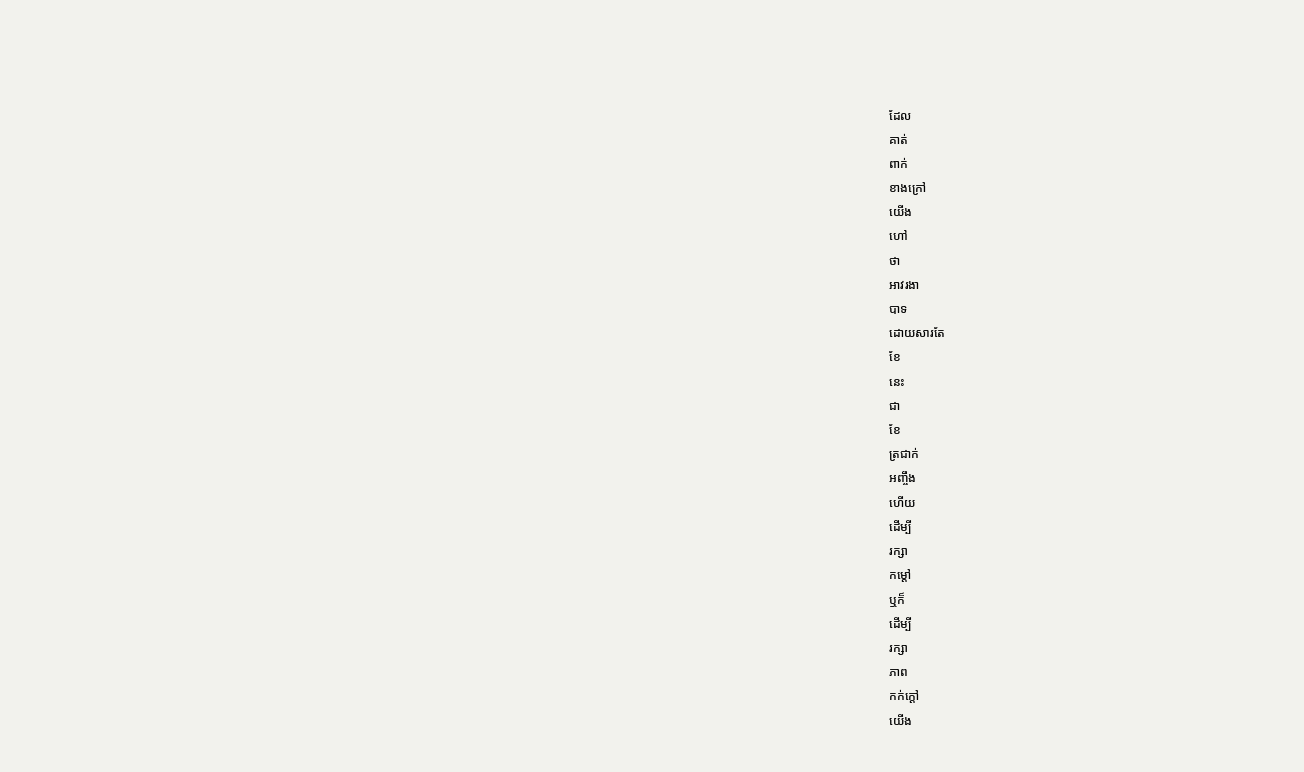ដែល
គាត់
ពាក់
ខាងក្រៅ
យើង
ហៅ
ថា
អាវរងា
បាទ
ដោយសារតែ
ខែ
នេះ
ជា
ខែ
ត្រជាក់
អញ្ចឹង
ហើយ
ដើម្បី
រក្សា
កម្ដៅ
ឬក៏
ដើម្បី
រក្សា
ភាព
កក់ក្ដៅ
យើង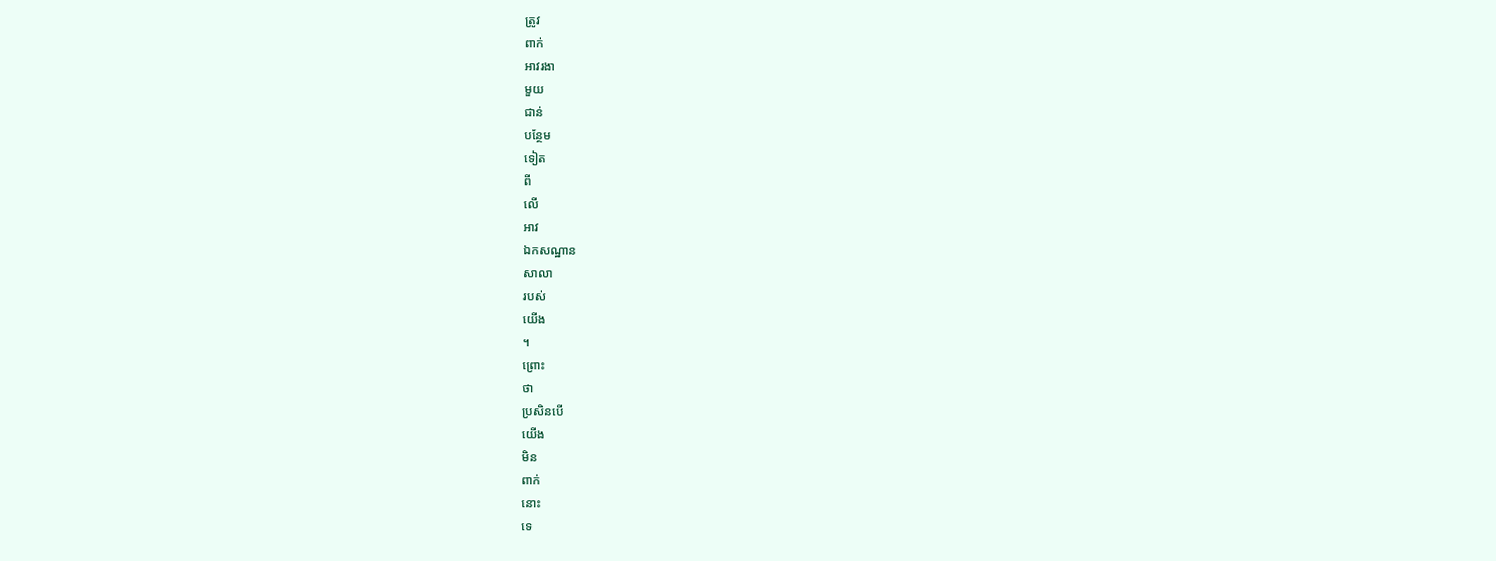ត្រូវ
ពាក់
អាវរងា
មួយ
ជាន់
បន្ថែម
ទៀត
ពី
លើ
អាវ
ឯកសណ្ឋាន
សាលា
របស់
យើង
។
ព្រោះ
ថា
ប្រសិនបើ
យើង
មិន
ពាក់
នោះ
ទេ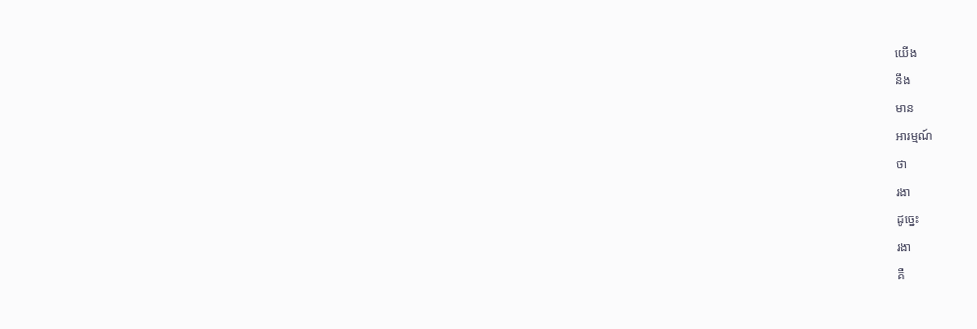យើង
នឹង
មាន
អារម្មណ៍
ថា
រងា
ដូច្នេះ
រងា
គឺ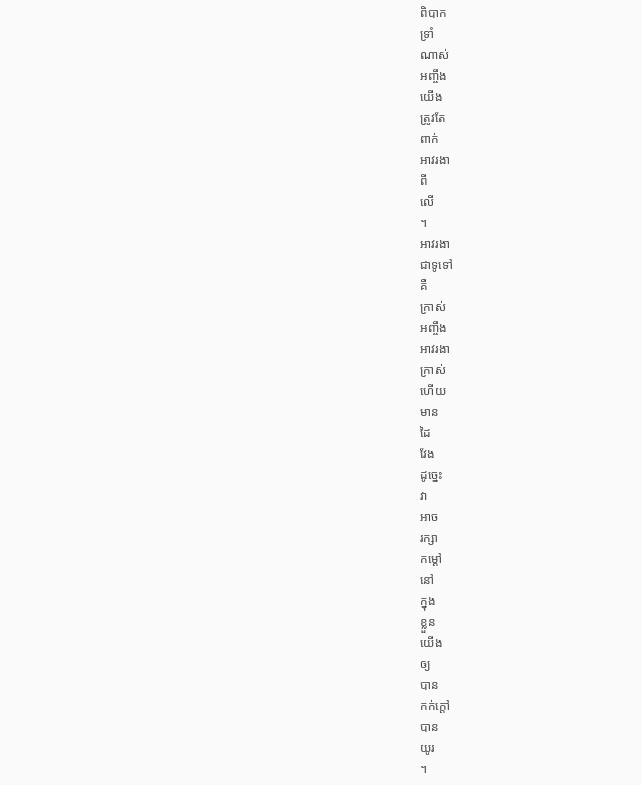ពិបាក
ទ្រាំ
ណាស់
អញ្ចឹង
យើង
ត្រូវតែ
ពាក់
អាវរងា
ពី
លើ
។
អាវរងា
ជាទូទៅ
គឺ
ក្រាស់
អញ្ចឹង
អាវរងា
ក្រាស់
ហើយ
មាន
ដៃ
វែង
ដូច្នេះ
វា
អាច
រក្សា
កម្ដៅ
នៅ
ក្នុង
ខ្លួន
យើង
ឲ្យ
បាន
កក់ក្ដៅ
បាន
យូរ
។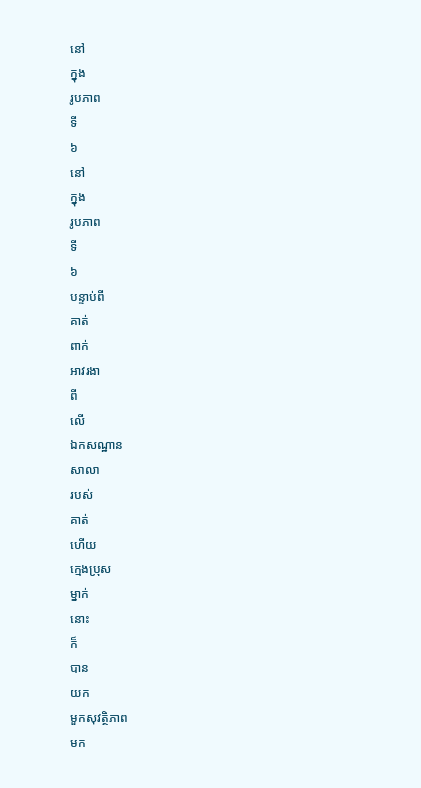នៅ
ក្នុង
រូបភាព
ទី
៦
នៅ
ក្នុង
រូបភាព
ទី
៦
បន្ទាប់ពី
គាត់
ពាក់
អាវរងា
ពី
លើ
ឯកសណ្ឋាន
សាលា
របស់
គាត់
ហើយ
ក្មេងប្រុស
ម្នាក់
នោះ
ក៏
បាន
យក
មួកសុវត្ថិភាព
មក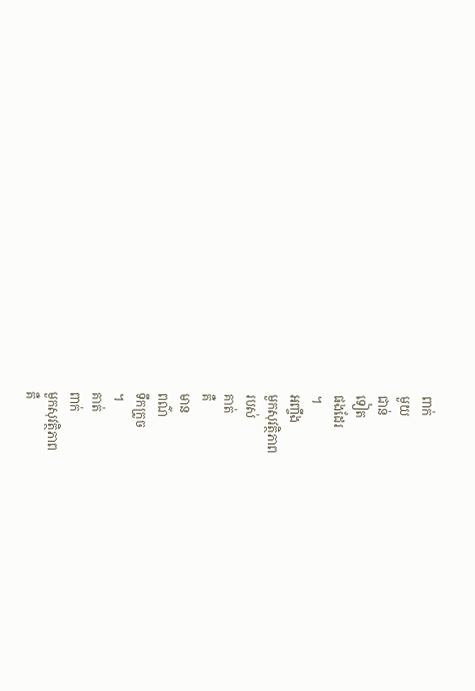ពាក់
មួយ
ជាន់
ទៀត
ផងដែរ
។
អញ្ចឹង
មួកសុវត្ថិភាព
របស់
គាត់
គឺ
មាន
ពណ៌
ទឹកក្រូច
។
គាត់
ពាក់
មួកសុវត្ថិភាព
គឺ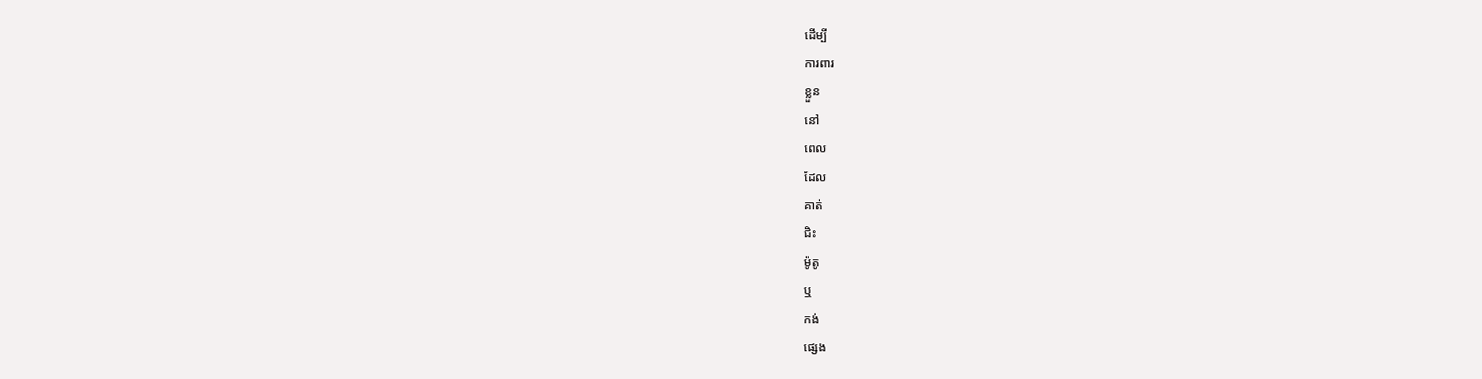ដើម្បី
ការពារ
ខ្លួន
នៅ
ពេល
ដែល
គាត់
ជិះ
ម៉ូតូ
ឬ
កង់
ផ្សេង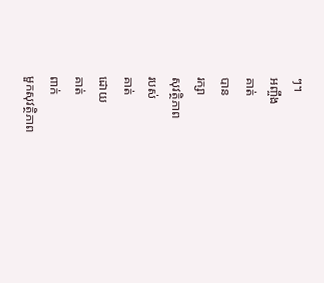ៗ។
អញ្ចឹង
គាត់
បាន
រក្សា
សុវត្ថិភាព
របស់
គាត់
ដោយ
គាត់
ពាក់
មួកសុវត្ថិភាព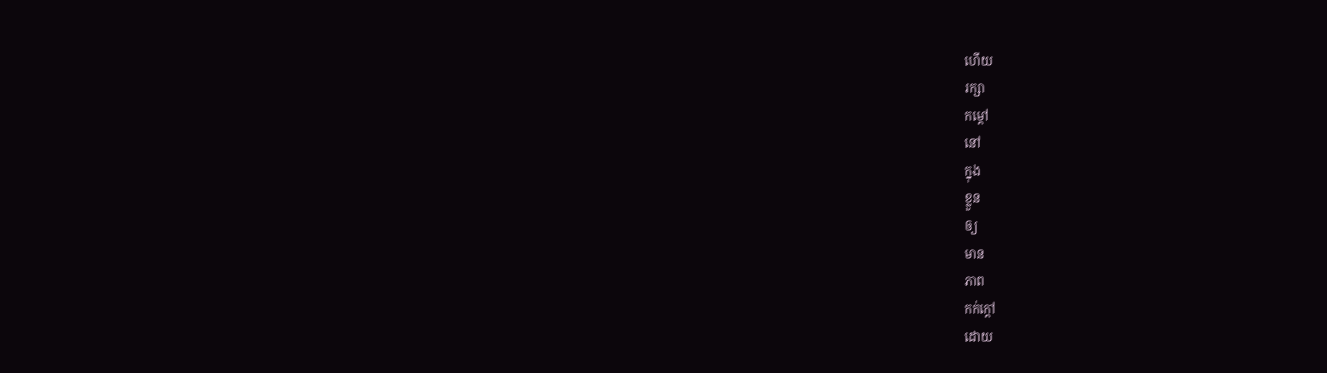ហើយ
រក្សា
កម្ដៅ
នៅ
ក្នុង
ខ្លួន
ឲ្យ
មាន
ភាព
កក់ក្ដៅ
ដោយ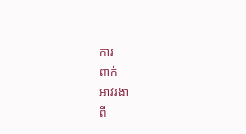ការ
ពាក់
អាវរងា
ពី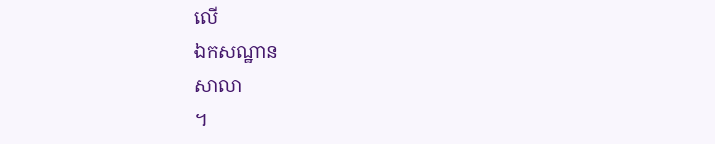លើ
ឯកសណ្ឋាន
សាលា
។